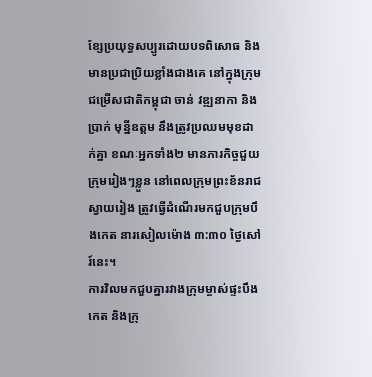ខ្សែប្រយុទ្ធសប្បូរដោយបទពិសោធ និងមានប្រជាប្រិយខ្លាំងជាងគេ នៅក្នុងក្រុមជម្រើសជាតិកម្ពុជា ចាន់ វឌ្ឍនាកា និង ប្រាក់ មុន្នីឧត្តម នឹងត្រូវប្រឈមមុខដាក់គ្នា ខណៈអ្នកទាំង២ មានភារកិច្ចជួយក្រុមរៀងៗខ្លួន នៅពេលក្រុមព្រះខ័នរាជស្វាយរៀង ត្រូវធ្វើដំណើរមកជួបក្រុមបឹងកេត នារសៀលម៉ោង ៣:៣០ ថ្ងៃសៅរ៍នេះ។
ការវិលមកជួបគ្នារវាងក្រុមម្ចាស់ផ្ទះបឹងកេត និងក្រុ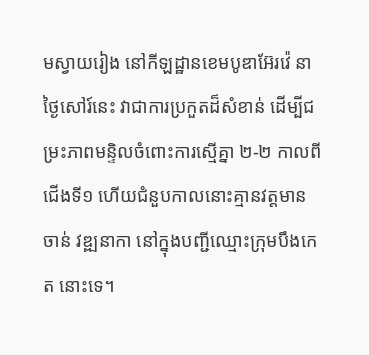មស្វាយរៀង នៅកីឡដ្ឋានខេមបូឌាអ៊ែរវ៉េ នាថ្ងៃសៅរ៍នេះ វាជាការប្រកួតដ៏សំខាន់ ដើម្បីជម្រះភាពមន្ទិលចំពោះការស្មើគ្នា ២-២ កាលពីជើងទី១ ហើយជំនួបកាលនោះគ្មានវត្តមាន ចាន់ វឌ្ឍនាកា នៅក្នុងបញ្ជីឈ្មោះក្រុមបឹងកេត នោះទេ។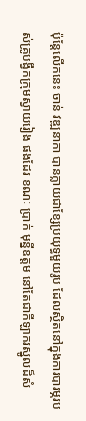ប៉ុន្តែលើកនេះ ចាន់ វឌ្ឍនាកា បានក្លាយជាខ្សែប្រយុទ្ធមួយរូប ដែលស្ថិតនៅក្នុងការបារម្ភរបស់គ្រូបង្វឹកក្រុមស្វាយរៀង ផងដែរ ខណៈ ប្រាក់ មុន្នីឧត្តម នៅតែជាកីឡាករស្នូលដ៏សំ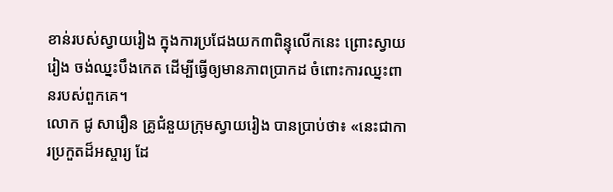ខាន់របស់ស្វាយរៀង ក្នុងការប្រជែងយក៣ពិន្ទុលើកនេះ ព្រោះស្វាយរៀង ចង់ឈ្នះបឹងកេត ដើម្បីធ្វើឲ្យមានភាពប្រាកដ ចំពោះការឈ្នះពានរបស់ពួកគេ។
លោក ជូ សារឿន គ្រូជំនួយក្រុមស្វាយរៀង បានប្រាប់ថា៖ «នេះជាការប្រកួតដ៏អស្ចារ្យ ដែ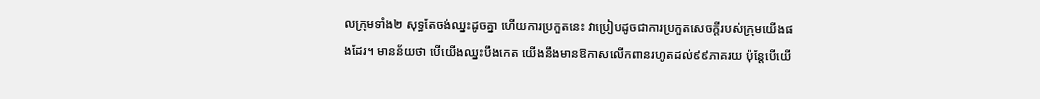លក្រុមទាំង២ សុទ្ធតែចង់ឈ្នះដូចគ្នា ហើយការប្រកួតនេះ វាប្រៀបដូចជាការប្រកួតសេចក្តីរបស់ក្រុមយើងផងដែរ។ មានន័យថា បើយើងឈ្នះបឹងកេត យើងនឹងមានឱកាសលើកពានរហូតដល់៩៩ភាគរយ ប៉ុន្តែបើយើ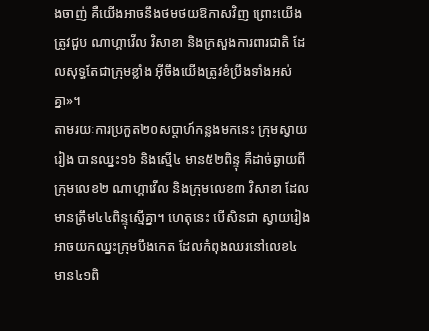ងចាញ់ គឺយើងអាចនឹងថមថយឱកាសវិញ ព្រោះយើងត្រូវជួប ណាហ្គាវើល វិសាខា និងក្រសួងការពារជាតិ ដែលសុទ្ធតែជាក្រុមខ្លាំង អ៊ីចឹងយើងត្រូវខំប្រឹងទាំងអស់គ្នា»។
តាមរយៈការប្រកួត២០សប្តាហ៍កន្លងមកនេះ ក្រុមស្វាយរៀង បានឈ្នះ១៦ និងស្មើ៤ មាន៥២ពិន្ទុ គឺដាច់ឆ្ងាយពីក្រុមលេខ២ ណាហ្គាវើល និងក្រុមលេខ៣ វិសាខា ដែលមានត្រឹម៤៤ពិន្ទុស្មើគ្នា។ ហេតុនេះ បើសិនជា ស្វាយរៀង អាចយកឈ្នះក្រុមបឹងកេត ដែលកំពុងឈរនៅលេខ៤ មាន៤១ពិ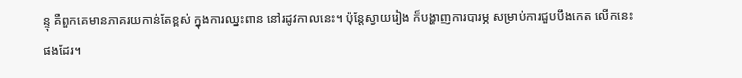ន្ទុ គឺពួកគេមានភាគរយកាន់តែខ្ពស់ ក្នុងការឈ្នះពាន នៅរដូវកាលនេះ។ ប៉ុន្តែស្វាយរៀង ក៏បង្ហាញការបារម្ភ សម្រាប់ការជួបបឹងកេត លើកនេះផងដែរ។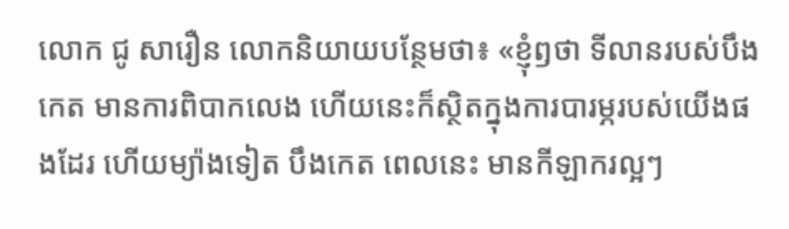លោក ជូ សារឿន លោកនិយាយបន្ថែមថា៖ «ខ្ញុំឭថា ទីលានរបស់បឹងកេត មានការពិបាកលេង ហើយនេះក៏ស្ថិតក្នុងការបារម្ភរបស់យើងផងដែរ ហើយម្យ៉ាងទៀត បឹងកេត ពេលនេះ មានកីឡាករល្អៗ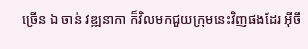ច្រើន ឯ ចាន់ វឌ្ឍនាកា ក៏វិលមកជួយក្រុមនេះវិញផងដែរ អ៊ីចឹ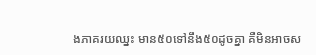ងភាគរយឈ្នះ មាន៥០ទៅនឹង៥០ដូចគ្នា គឺមិនអាចស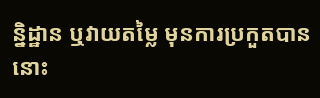ន្និដ្ឋាន ឬវាយតម្លៃ មុនការប្រកួតបាននោះ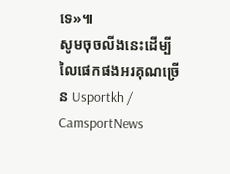ទេ»៕
សូមចុចលីងនេះដើម្បីលៃផេកផងអរគុណច្រើន Usportkh / CamsportNews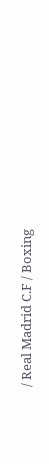/ Real Madrid C.F / Boxing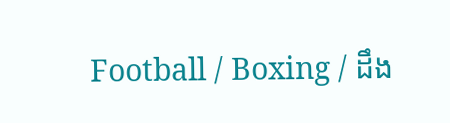Football / Boxing / ដឹង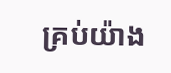គ្រប់យ៉ាង